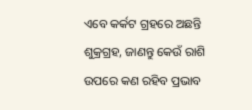ଏବେ କର୍କଟ ଗ୍ରହରେ ଅଛନ୍ତି ଶୁକ୍ରଗ୍ରହ, ଜାଣନ୍ତୁ କେଉଁ ରାଶି ଉପରେ କଣ ରହିବ ପ୍ରଭାବ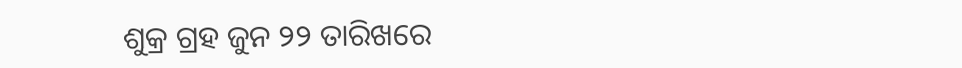ଶୁକ୍ର ଗ୍ରହ ଜୁନ ୨୨ ତାରିଖରେ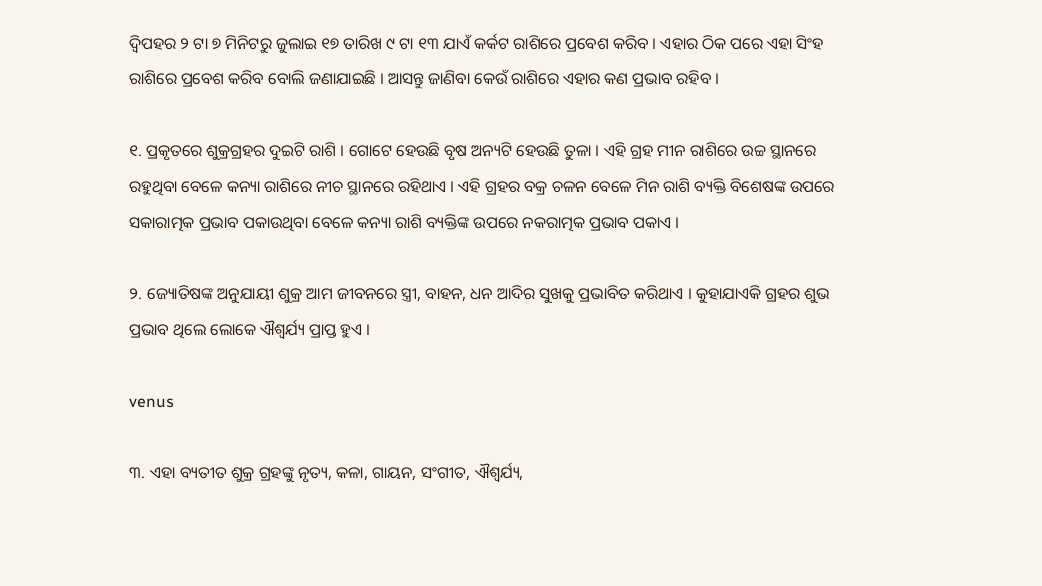ଦ୍ବିପହର ୨ ଟା ୭ ମିନିଟରୁ ଜୁଲାଇ ୧୭ ତାରିଖ ୯ ଟା ୧୩ ଯାଏଁ କର୍କଟ ରାଶିରେ ପ୍ରବେଶ କରିବ । ଏହାର ଠିକ ପରେ ଏହା ସିଂହ ରାଶିରେ ପ୍ରବେଶ କରିବ ବୋଲି ଜଣାଯାଇଛି । ଆସନ୍ତୁ ଜାଣିବା କେଉଁ ରାଶିରେ ଏହାର କଣ ପ୍ରଭାବ ରହିବ ।

୧. ପ୍ରକୃତରେ ଶୁକ୍ରଗ୍ରହର ଦୁଇଟି ରାଶି । ଗୋଟେ ହେଉଛି ବୃଷ ଅନ୍ୟଟି ହେଉଛି ତୁଳା । ଏହି ଗ୍ରହ ମୀନ ରାଶିରେ ଉଚ୍ଚ ସ୍ଥାନରେ ରହୁଥିବା ବେଳେ କନ୍ୟା ରାଶିରେ ନୀଚ ସ୍ଥାନରେ ରହିଥାଏ । ଏହି ଗ୍ରହର ବକ୍ର ଚଳନ ବେଳେ ମିନ ରାଶି ବ୍ୟକ୍ତି ବିଶେଷଙ୍କ ଉପରେ ସକାରାତ୍ମକ ପ୍ରଭାବ ପକାଉଥିବା ବେଳେ କନ୍ୟା ରାଶି ବ୍ୟକ୍ତିଙ୍କ ଉପରେ ନକରାତ୍ମକ ପ୍ରଭାବ ପକାଏ ।

୨. ଜ୍ୟୋତିଷଙ୍କ ଅନୁଯାୟୀ ଶୁକ୍ର ଆମ ଜୀବନରେ ସ୍ତ୍ରୀ, ବାହନ, ଧନ ଆଦିର ସୁଖକୁ ପ୍ରଭାବିତ କରିଥାଏ । କୁହାଯାଏକି ଗ୍ରହର ଶୁଭ ପ୍ରଭାବ ଥିଲେ ଲୋକେ ଐଶ୍ୱର୍ଯ୍ୟ ପ୍ରାପ୍ତ ହୁଏ ।

venus

୩. ଏହା ବ୍ୟତୀତ ଶୁକ୍ର ଗ୍ରହଙ୍କୁ ନୃତ୍ୟ, କଳା, ଗାୟନ, ସଂଗୀତ, ଐଶ୍ୱର୍ଯ୍ୟ,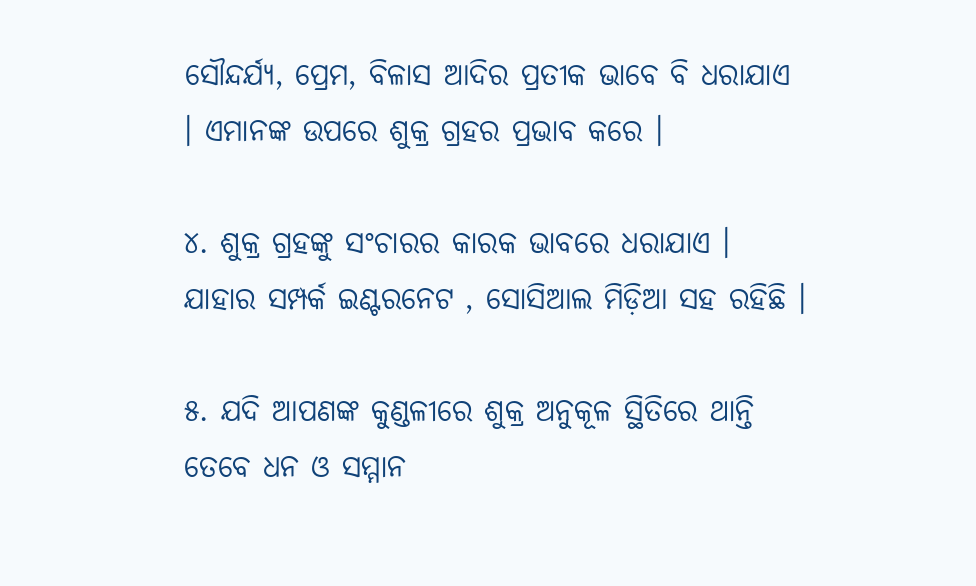ସୌନ୍ଦର୍ଯ୍ୟ, ପ୍ରେମ, ବିଳାସ ଆଦିର ପ୍ରତୀକ ଭାବେ ବି ଧରାଯାଏ । ଏମାନଙ୍କ ଉପରେ ଶୁକ୍ର ଗ୍ରହର ପ୍ରଭାବ କରେ ।

୪. ଶୁକ୍ର ଗ୍ରହଙ୍କୁ ସଂଚାରର କାରକ ଭାବରେ ଧରାଯାଏ । ଯାହାର ସମ୍ପର୍କ ଇଣ୍ଟରନେଟ , ସୋସିଆଲ ମିଡ଼ିଆ ସହ ରହିଛି ।

୫. ଯଦି ଆପଣଙ୍କ କୁଣ୍ଡଳୀରେ ଶୁକ୍ର ଅନୁକୂଳ ସ୍ଥିତିରେ ଥାନ୍ତି ତେବେ ଧନ ଓ ସମ୍ମାନ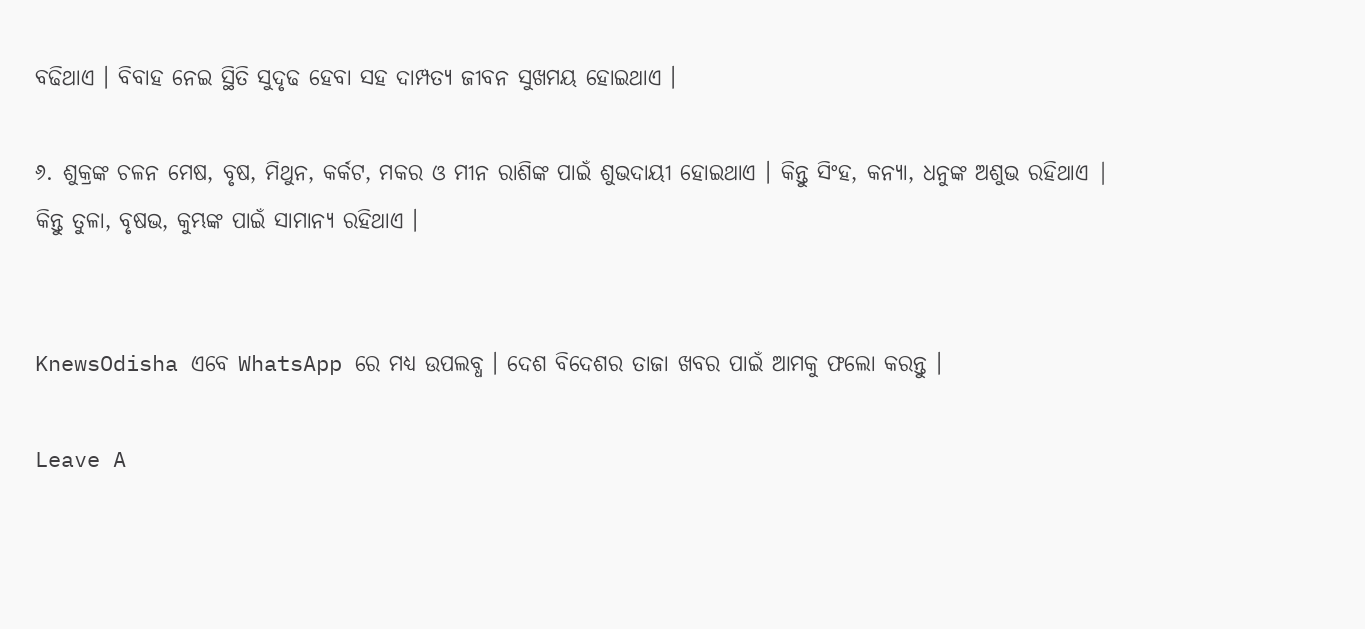ବଢିଥାଏ । ବିବାହ ନେଇ ସ୍ଥିତି ସୁଦୃଢ ହେବା ସହ ଦାମ୍ପତ୍ୟ ଜୀବନ ସୁଖମୟ ହୋଇଥାଏ ।

୬. ଶୁକ୍ରଙ୍କ ଚଳନ ମେଷ, ବୃଷ, ମିଥୁନ, କର୍କଟ, ମକର ଓ ମୀନ ରାଶିଙ୍କ ପାଇଁ ଶୁଭଦାୟୀ ହୋଇଥାଏ । କିନ୍ତୁ ସିଂହ, କନ୍ୟା, ଧନୁଙ୍କ ଅଶୁଭ ରହିଥାଏ | କିନ୍ତୁ ତୁଳା, ବୃଷଭ, କୁମ୍ଭଙ୍କ ପାଇଁ ସାମାନ୍ୟ ରହିଥାଏ ।


KnewsOdisha ଏବେ WhatsApp ରେ ମଧ୍ୟ ଉପଲବ୍ଧ । ଦେଶ ବିଦେଶର ତାଜା ଖବର ପାଇଁ ଆମକୁ ଫଲୋ କରନ୍ତୁ ।

Leave A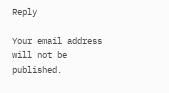Reply

Your email address will not be published.